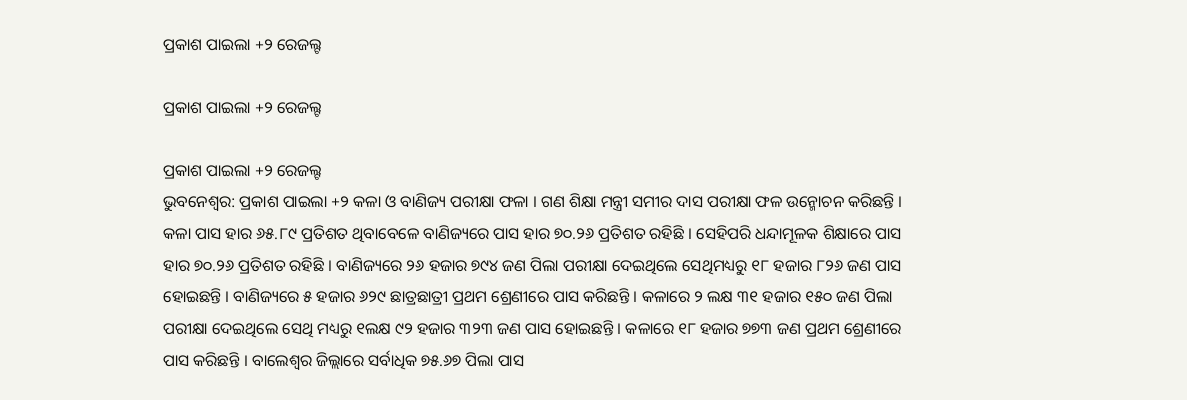ପ୍ରକାଶ ପାଇଲା +୨ ରେଜଲ୍ଟ

ପ୍ରକାଶ ପାଇଲା +୨ ରେଜଲ୍ଟ

ପ୍ରକାଶ ପାଇଲା +୨ ରେଜଲ୍ଟ
ଭୁବନେଶ୍ୱର: ପ୍ରକାଶ ପାଇଲା +୨ କଳା ଓ ବାଣିଜ୍ୟ ପରୀକ୍ଷା ଫଳା । ଗଣ ଶିକ୍ଷା ମନ୍ତ୍ରୀ ସମୀର ଦାସ ପରୀକ୍ଷା ଫଳ ଉନ୍ମୋଚନ କରିଛନ୍ତି । କଳା ପାସ ହାର ୬୫.୮୯ ପ୍ରତିଶତ ଥିବାବେଳେ ବାଣିଜ୍ୟରେ ପାସ ହାର ୭୦.୨୬ ପ୍ରତିଶତ ରହିଛି । ସେହିପରି ଧନ୍ଦାମୂଳକ ଶିକ୍ଷାରେ ପାସ ହାର ୭୦.୨୬ ପ୍ରତିଶତ ରହିଛି । ବାଣିଜ୍ୟରେ ୨୬ ହଜାର ୭୯୪ ଜଣ ପିଲା ପରୀକ୍ଷା ଦେଇଥିଲେ ସେଥିମଧ୍ୟରୁ ୧୮ ହଜାର ୮୨୬ ଜଣ ପାସ ହୋଇଛନ୍ତି । ବାଣିଜ୍ୟରେ ୫ ହଜାର ୬୨୯ ଛାତ୍ରଛାତ୍ରୀ ପ୍ରଥମ ଶ୍ରେଣୀରେ ପାସ କରିଛନ୍ତି । କଳାରେ ୨ ଲକ୍ଷ ୩୧ ହଜାର ୧୫୦ ଜଣ ପିଲା ପରୀକ୍ଷା ଦେଇଥିଲେ ସେଥି ମଧ୍ୟରୁ ୧ଲକ୍ଷ ୯୨ ହଜାର ୩୨୩ ଜଣ ପାସ ହୋଇଛନ୍ତି । କଳାରେ ୧୮ ହଜାର ୭୭୩ ଜଣ ପ୍ରଥମ ଶ୍ରେଣୀରେ ପାସ କରିଛନ୍ତି । ବାଲେଶ୍ୱର ଜିଲ୍ଲାରେ ସର୍ବାଧିକ ୭୫.୬୭ ପିଲା ପାସ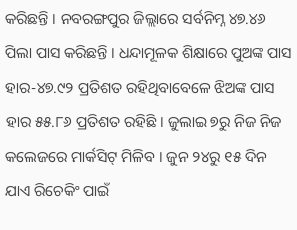କରିଛନ୍ତି । ନବରଙ୍ଗପୁର ଜିଲ୍ଲାରେ ସର୍ବନିମ୍ନ ୪୭.୪୬ ପିଲା ପାସ କରିଛନ୍ତି । ଧନ୍ଦାମୂଳକ ଶିକ୍ଷାରେ ପୁଅଙ୍କ ପାସ ହାର-୪୭.୯୨ ପ୍ରତିଶତ ରହିଥିବାବେଳେ ଝିଅଙ୍କ ପାସ ହାର ୫୫.୮୬ ପ୍ରତିଶତ ରହିଛି । ଜୁଲାଇ ୭ରୁ ନିଜ ନିଜ କଲେଜରେ ମାର୍କସିଟ୍ ମିଳିବ । ଜୁନ ୨୪ରୁ ୧୫ ଦିନ ଯାଏ ରିଚେକିଂ ପାଇଁ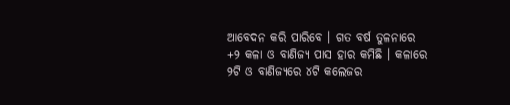ଆବେଦନ କରି ପାରିବେ । ଗତ ବର୍ଷ ତୁଳନାରେ +୨ କଳା ଓ ବାଣିଜ୍ୟ ପାସ ହାର କମିଛି । କଳାରେ ୨ଟି ଓ ବାଣିଜ୍ୟରେ ୪ଟି କଲେଜର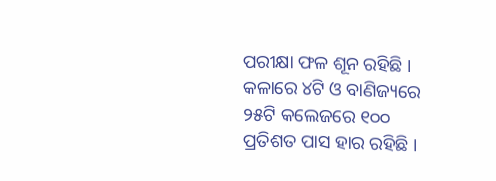ପରୀକ୍ଷା ଫଳ ଶୂନ ରହିଛି । କଳାରେ ୪ଟି ଓ ବାଣିଜ୍ୟରେ ୨୫ଟି କଲେଜରେ ୧୦୦ ପ୍ରତିଶତ ପାସ ହାର ରହିଛି ।